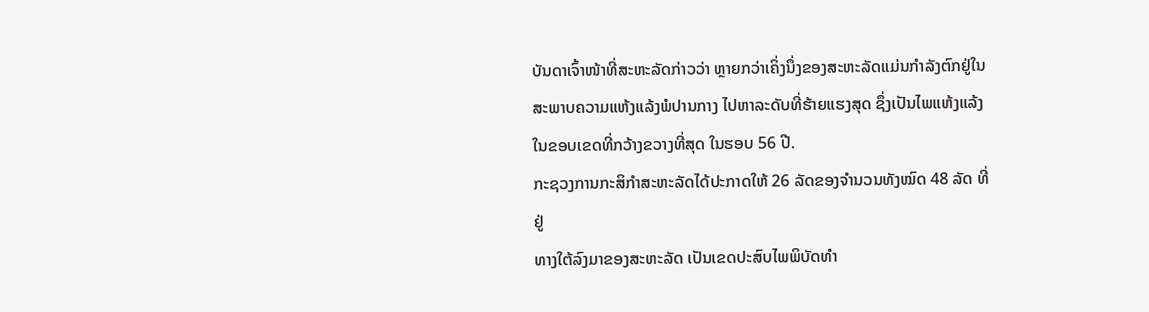ບັນດາເຈົ້າໜ້າທີ່ສະຫະລັດກ່າວວ່າ ຫຼາຍກວ່າເຄິ່ງນຶ່ງຂອງສະຫະລັດແມ່ນກໍາລັງຕົກຢູ່ໃນສະພາບຄວາມແຫ້ງແລ້ງພໍປານກາງ ໄປຫາລະດັບທີ່ຮ້າຍແຮງສຸດ ຊຶ່ງເປັນໄພແຫ້ງແລ້ງ ໃນຂອບເຂດທີ່ກວ້າງຂວາງທີ່ສຸດ ໃນຮອບ 56 ປີ.
ກະຊວງການກະສິກໍາສະຫະລັດໄດ້ປະກາດໃຫ້ 26 ລັດຂອງຈຳນວນທັງໝົດ 48 ລັດ ທີ່ຢູ່
ທາງໃຕ້ລົງມາຂອງສະຫະລັດ ເປັນເຂດປະສົບໄພພິບັດທໍາ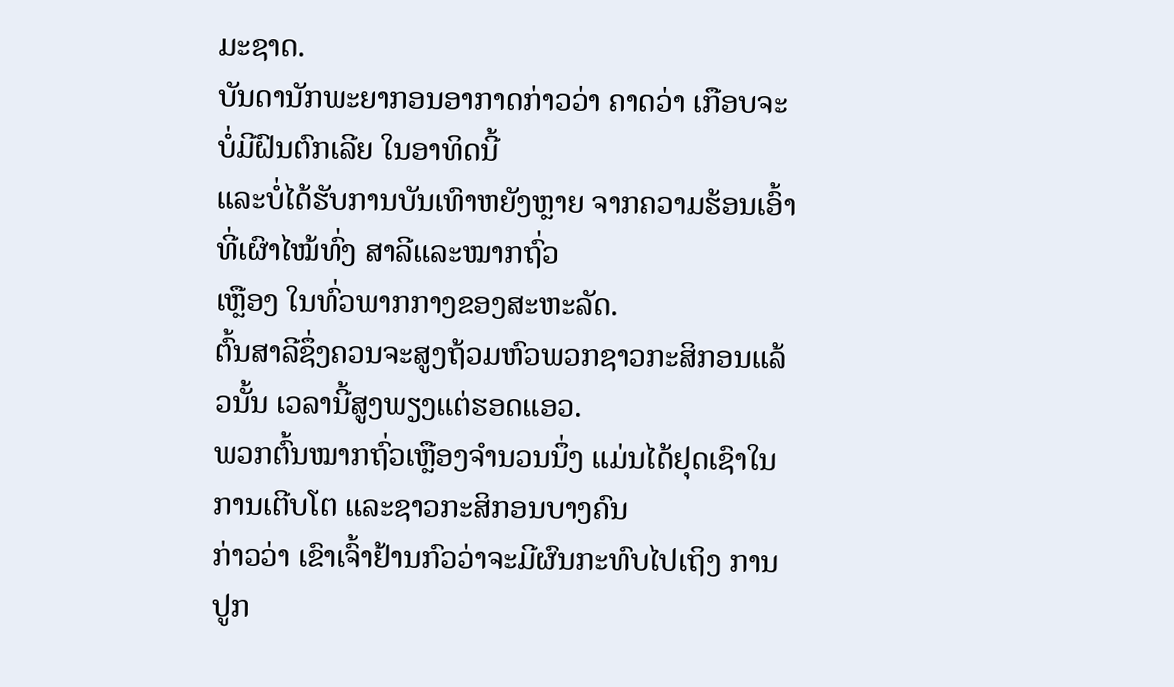ມະຊາດ.
ບັນດານັກພະຍາກອນອາກາດກ່າວວ່າ ຄາດວ່າ ເກືອບຈະບໍ່ມີຝົນຕົກເລີຍ ໃນອາທິດນີ້
ແລະບໍ່ໄດ້ຮັບການບັນເທົາຫຍັງຫຼາຍ ຈາກຄວາມຮ້ອນເອົ້າທີ່ເຜົາໄໝ້ທົ່ງ ສາລີແລະໝາກຖົ່ວ
ເຫຼືອງ ໃນທົ່ວພາກກາງຂອງສະຫະລັດ.
ຕົ້ນສາລີຊຶ່ງຄວນຈະສູງຖ້ວມຫົວພວກຊາວກະສິກອນແລ້ວນັ້ນ ເວລານີ້ສູງພຽງແຕ່ຮອດແອວ.
ພວກຕົ້ນໝາກຖົ່ວເຫຼືອງຈຳນວນນຶ່ງ ແມ່ນໄດ້ຢຸດເຊົາໃນການເຕີບໂຕ ແລະຊາວກະສິກອນບາງຄົນ
ກ່າວວ່າ ເຂົາເຈົ້າຢ້ານກົວວ່າຈະມີຜົນກະທົບໄປເຖິງ ການປູກ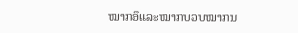ໝາກອຶແລະໝາກບວບໝາກນ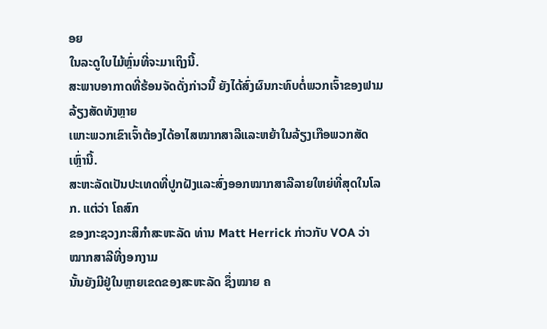ອຍ
ໃນລະດູໃບໄມ້ຫຼົ່ນທີ່ຈະມາເຖິງນີ້.
ສະພາບອາກາດທີ່ຮ້ອນຈັດດັ່ງກ່າວນີ້ ຍັງໄດ້ສົ່ງຜົນກະທົບຕໍ່ພວກເຈົ້າຂອງຟາມລ້ຽງສັດທັງຫຼາຍ
ເພາະພວກເຂົາເຈົ້າຕ້ອງໄດ້ອາໄສໝາກສາລີແລະຫຍ້າໃນລ້ຽງເກືອພວກສັດເຫຼົ່ານີ້.
ສະຫະລັດເປັນປະເທດທີ່ປູກຝັງແລະສົ່ງອອກໝາກສາລີລາຍໃຫຍ່ທີ່ສຸດໃນໂລກ. ແຕ່ວ່າ ໂຄສົກ
ຂອງກະຊວງກະສິກຳສະຫະລັດ ທ່ານ Matt Herrick ກ່າວກັບ VOA ວ່າ ໝາກສາລີທີ່ງອກງາມ
ນັ້ນຍັງມີຢູ່ໃນຫຼາຍເຂດຂອງສະຫະລັດ ຊຶ່ງໝາຍ ຄ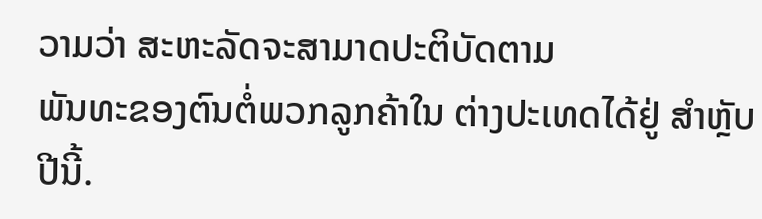ວາມວ່າ ສະຫະລັດຈະສາມາດປະຕິບັດຕາມ
ພັນທະຂອງຕົນຕໍ່ພວກລູກຄ້າໃນ ຕ່າງປະເທດໄດ້ຢູ່ ສຳຫຼັບປີນີ້.